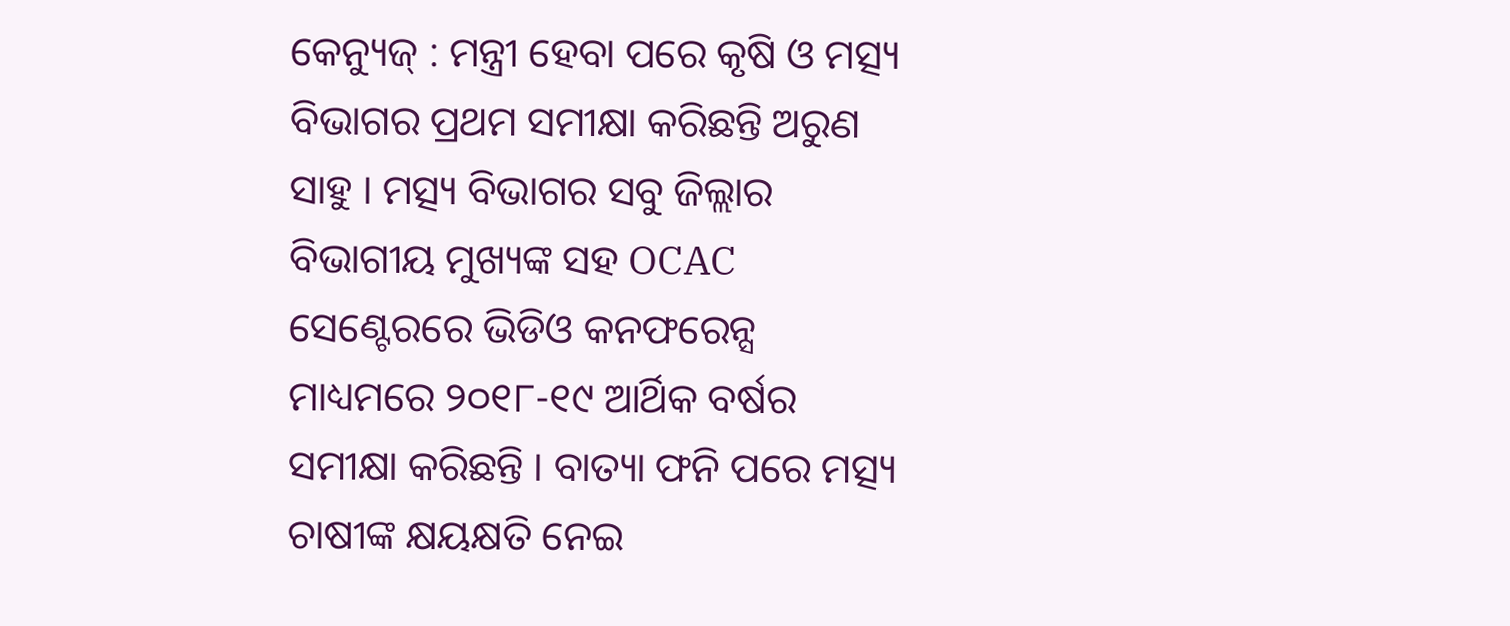କେନ୍ୟୁଜ୍ : ମନ୍ତ୍ରୀ ହେବା ପରେ କୃଷି ଓ ମତ୍ସ୍ୟ ବିଭାଗର ପ୍ରଥମ ସମୀକ୍ଷା କରିଛନ୍ତି ଅରୁଣ ସାହୁ । ମତ୍ସ୍ୟ ବିଭାଗର ସବୁ ଜିଲ୍ଲାର ବିଭାଗୀୟ ମୁଖ୍ୟଙ୍କ ସହ OCAC ସେଣ୍ଟେରରେ ଭିଡିଓ କନଫରେନ୍ସ ମାଧ୍ୟମରେ ୨୦୧୮-୧୯ ଆର୍ଥିକ ବର୍ଷର ସମୀକ୍ଷା କରିଛନ୍ତି । ବାତ୍ୟା ଫନି ପରେ ମତ୍ସ୍ୟ ଚାଷୀଙ୍କ କ୍ଷୟକ୍ଷତି ନେଇ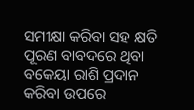ସମୀକ୍ଷା କରିବା ସହ କ୍ଷତି ପୂରଣ ବାବଦରେ ଥିବା ବକେୟା ରାଶି ପ୍ରଦାନ କରିବା ଉପରେ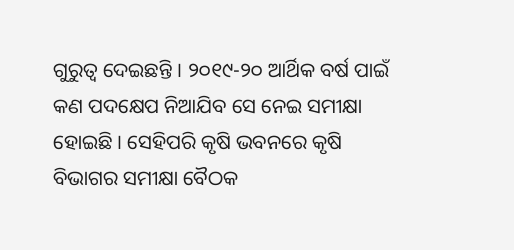ଗୁରୁତ୍ୱ ଦେଇଛନ୍ତି । ୨୦୧୯-୨୦ ଆର୍ଥିକ ବର୍ଷ ପାଇଁ କଣ ପଦକ୍ଷେପ ନିଆଯିବ ସେ ନେଇ ସମୀକ୍ଷା ହୋଇଛି । ସେହିପରି କୃଷି ଭବନରେ କୃଷି ବିଭାଗର ସମୀକ୍ଷା ବୈଠକ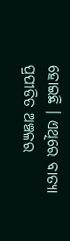ହୋଇଛି । ଏଥିରେ ବାତ୍ୟା ପ୍ରପୀଡିତ ଅଞ୍ଚଳର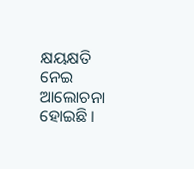କ୍ଷୟକ୍ଷତି ନେଇ ଆଲୋଚନା ହୋଇଛି ।